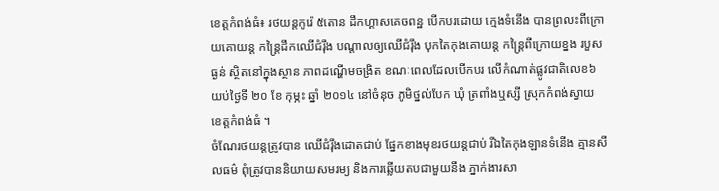ខេត្តកំពង់ធំ៖ រថយន្តកូរ៉េ ៥តោន ដឹកហ្គាសគេចពន្ឋ បើកបរដោយ ក្មេងទំនើង បានព្រលះពីក្រោយគោយន្ត កន្ត្រៃដឹកឈើជំរ៉ឹង បណ្តាលឲ្យឈើជំរ៉ឹង បុកតៃកុងគោយន្ត កន្ត្រៃពីក្រោយខ្នង របួសធ្ងន់ ស្ថិតនៅក្នុងស្ថាន ភាពដណ្ហើមចង្រិត ខណៈពេលដែលបើកបរ លើកំណាត់ផ្លូវជាតិលេខ៦ យប់ថ្ងៃទី ២០ ខែ កុម្ភះ ឆ្នាំ ២០១៤ នៅចំនុច ភូមិថ្នល់បែក ឃុំ ត្រពាំងឬស្សី ស្រុកកំពង់ស្វាយ ខេត្តកំពង់ធំ ។
ចំណែរថយន្តត្រូវបាន ឈើជំរ៉ឹងដោតជាប់ ផ្នែកខាងមុខរថយន្តជាប់ រីឯតៃកុងឡានទំនើង គ្មានសីលធម៌ ពុំត្រូវបាននិយាយសមរម្យ និងការឆ្លើយតបជាមួយនឹង ភ្នាក់ងារសា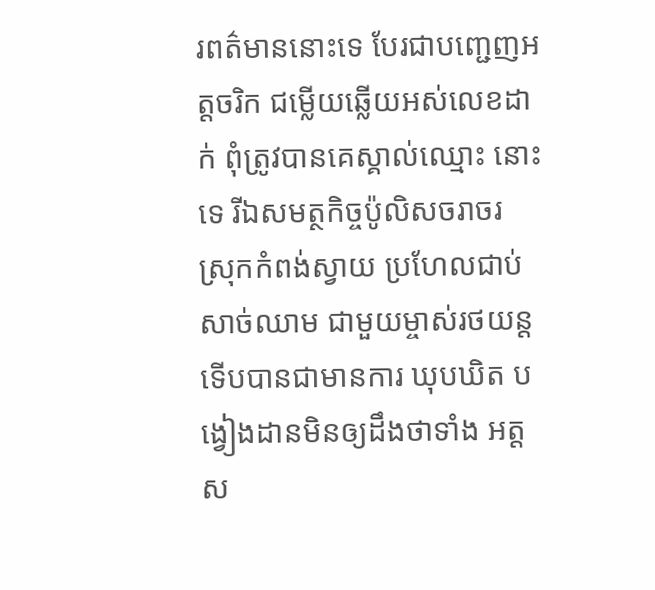រពត៌មាននោះទេ បែរជាបញ្ជេញអត្តចរិក ជម្លើយឆ្លើយអស់លេខដាក់ ពុំត្រូវបានគេស្គាល់ឈ្មោះ នោះទេ រីឯសមត្ថកិច្ចប៉ូលិសចរាចរ ស្រុកកំពង់ស្វាយ ប្រហែលជាប់សាច់ឈាម ជាមួយម្ចាស់រថយន្ត ទើបបានជាមានការ ឃុបឃិត បង្វៀងដានមិនឲ្យដឹងថាទាំង អត្តស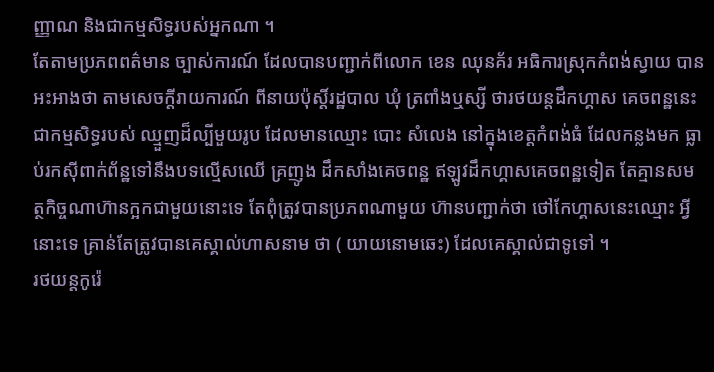ញ្ញាណ និងជាកម្មសិទ្ធរបស់អ្នកណា ។
តែតាមប្រភពពត៌មាន ច្បាស់ការណ៍ ដែលបានបញ្ជាក់ពីលោក ខេន ឈុនគ័រ អធិការស្រុកកំពង់ស្វាយ បាន អះអាងថា តាមសេចក្តីរាយការណ៍ ពីនាយប៉ុស្តិ៍រដ្ឋបាល ឃុំ ត្រពាំងឬស្សី ថារថយន្តដឹកហ្គាស គេចពន្ឋនេះ ជាកម្មសិទ្ធរបស់ ឈ្មួញដ៏ល្បីមួយរូប ដែលមានឈ្មោះ បោះ សំលេង នៅក្នុងខេត្តកំពង់ធំ ដែលកន្លងមក ធ្លាប់រកស៊ីពាក់ព័ន្ឋទៅនឹងបទល្មើសឈើ គ្រញូង ដឹកសាំងគេចពន្ឋ ឥឡូវដឹកហ្គាសគេចពន្ឋទៀត តែគ្មានសមត្ថកិច្ចណាហ៊ានក្អកជាមួយនោះទេ តែពុំត្រូវបានប្រភពណាមួយ ហ៊ានបញ្ជាក់ថា ថៅកែហ្គាសនេះឈ្មោះ អ្វីនោះទេ គ្រាន់តែត្រូវបានគេស្គាល់ហាសនាម ថា ( យាយនោមឆេះ) ដែលគេស្គាល់ជាទូទៅ ។
រថយន្តកូរ៉េ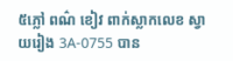៥ភ្លៅ ពណ៌ ខៀវ ពាក់ស្លាកលេខ ស្វាយរៀង 3A-0755 បាន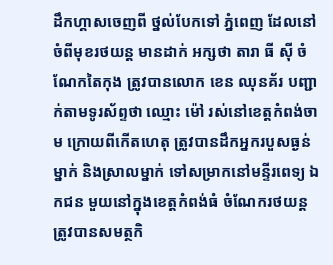ដឹកហ្គាសចេញពី ថ្នល់បែកទៅ ភ្នំពេញ ដែលនៅចំពីមុខរថយន្ត មានដាក់ អក្សថា តារា ធី ស៊ី ចំណែកតៃកុង ត្រូវបានលោក ខេន ឈុនគ័រ បញ្ជាក់តាមទូរស័ព្ទថា ឈ្មោះ ម៉ៅ រស់នៅខេត្តកំពង់ចាម ក្រោយពីកើតហេតុ ត្រូវបានដឹកអ្នករបួសធ្ងន់ម្នាក់ និងស្រាលម្នាក់ ទៅសម្រាកនៅមន្ទីរពេទ្យ ឯកជន មួយនៅក្នុងខេត្តកំពង់ធំ ចំណែករថយន្ត ត្រូវបានសមត្ថកិ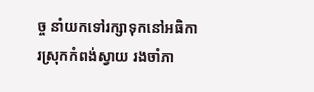ច្ច នាំយកទៅរក្សាទុកនៅអធិការស្រុកកំពង់ស្វាយ រងចាំភា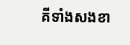គីទាំងសងខា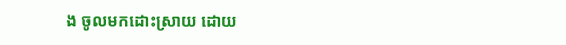ង ចូលមកដោះស្រាយ ដោយ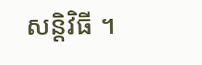សន្តិវិធី ។